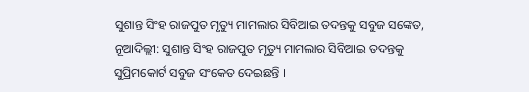ସୁଶାନ୍ତ ସିଂହ ରାଜପୁତ ମୃତ୍ୟୁ ମାମଲାର ସିବିଆଇ ତଦନ୍ତକୁ ସବୁଜ ସଙ୍କେତ,
ନୂଆଦିଲ୍ଲୀ: ସୁଶାନ୍ତ ସିଂହ ରାଜପୁତ ମୃତ୍ୟୁ ମାମଲାର ସିବିଆଇ ତଦନ୍ତକୁ ସୁପ୍ରିମକୋର୍ଟ ସବୁଜ ସଂକେତ ଦେଇଛନ୍ତି ।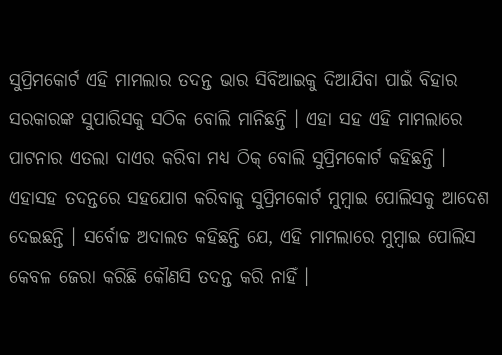ସୁପ୍ରିମକୋର୍ଟ ଏହି ମାମଲାର ତଦନ୍ତ ଭାର ସିବିଆଇକୁ ଦିଆଯିବା ପାଇଁ ବିହାର ସରକାରଙ୍କ ସୁପାରିସକୁ ସଠିକ ବୋଲି ମାନିଛନ୍ତି । ଏହା ସହ ଏହି ମାମଲାରେ ପାଟନାର ଏତଲା ଦାଏର କରିବା ମଧ୍ୟ ଠିକ୍ ବୋଲି ସୁପ୍ରିମକୋର୍ଟ କହିଛନ୍ତି । ଏହାସହ ତଦନ୍ତରେ ସହଯୋଗ କରିବାକୁ ସୁପ୍ରିମକୋର୍ଟ ମୁମ୍ବାଇ ପୋଲିସକୁ ଆଦେଶ ଦେଇଛନ୍ତି । ସର୍ବୋଚ୍ଚ ଅଦାଲତ କହିଛନ୍ତି ଯେ, ଏହି ମାମଲାରେ ମୁମ୍ବାଇ ପୋଲିସ କେବଳ ଜେରା କରିଛି କୌଣସି ତଦନ୍ତ କରି ନାହିଁ ।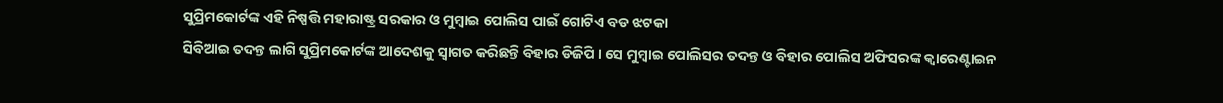ସୁପ୍ରିମକୋର୍ଟଙ୍କ ଏହି ନିଷ୍ପତ୍ତି ମହାରାଷ୍ଟ୍ର ସରକାର ଓ ମୁମ୍ବାଇ ପୋଲିସ ପାଇଁ ଗୋଟିଏ ବଡ ଝଟକା
ସିବିଆଇ ତଦନ୍ତ ଲାଗି ସୁପ୍ରିମକୋର୍ଟଙ୍କ ଆଦେଶକୁ ସ୍ୱାଗତ କରିଛନ୍ତି ବିହାର ଡିଜିପି । ସେ ମୁମ୍ବାଇ ପୋଲିସର ତଦନ୍ତ ଓ ବିହାର ପୋଲିସ ଅଫିସରଙ୍କ କ୍ୱାରେଣ୍ଟାଇନ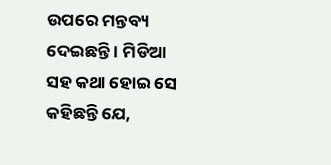ଉପରେ ମନ୍ତବ୍ୟ ଦେଇଛନ୍ତି । ମିଡିଆ ସହ କଥା ହୋଇ ସେ କହିଛନ୍ତି ଯେ,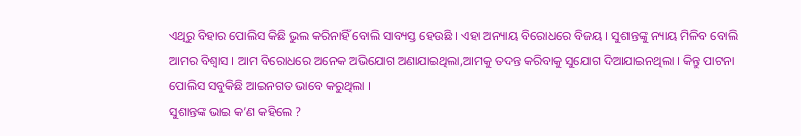ଏଥିରୁ ବିହାର ପୋଲିସ କିଛି ଭୁଲ କରିନାହିଁ ବୋଲି ସାବ୍ୟସ୍ତ ହେଉଛି । ଏହା ଅନ୍ୟାୟ ବିରୋଧରେ ବିଜୟ । ସୁଶାନ୍ତଙ୍କୁ ନ୍ୟାୟ ମିଳିବ ବୋଲି ଆମର ବିଶ୍ୱାସ । ଆମ ବିରୋଧରେ ଅନେକ ଅଭିଯୋଗ ଅଣାଯାଇଥିଲା,ଆମକୁ ତଦନ୍ତ କରିବାକୁ ସୁଯୋଗ ଦିଆଯାଇନଥିଲା । କିନ୍ତୁ ପାଟନା ପୋଲିସ ସବୁକିଛି ଆଇନଗତ ଭାବେ କରୁଥିଲା ।
ସୁଶାନ୍ତଙ୍କ ଭାଇ କ’ଣ କହିଲେ ?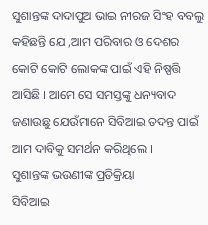ସୁଶାନ୍ତଙ୍କ ଦାଦାପୁଅ ଭାଇ ନୀରଜ ସିଂହ ବବଲୁ କହିଛନ୍ତି ଯେ ,ଆମ ପରିବାର ଓ ଦେଶର କୋଟି କୋଟି ଲୋକଙ୍କ ପାଇଁ ଏହି ନିଷ୍ପତ୍ତି ଆସିଛି । ଆମେ ସେ ସମସ୍ତଙ୍କୁ ଧନ୍ୟବାଦ ଜଣାଉଛୁ ଯେଉଁମାନେ ସିବିଆଇ ତଦନ୍ତ ପାଇଁ ଆମ ଦାବିକୁ ସମର୍ଥନ କରିଥିଲେ ।
ସୁଶାନ୍ତଙ୍କ ଭଉଣୀଙ୍କ ପ୍ରତିକ୍ରିୟା
ସିବିଆଇ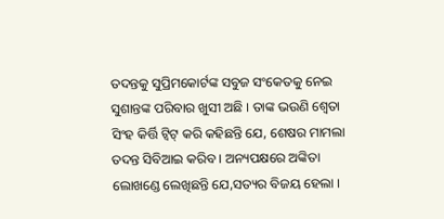ତଦନ୍ତକୁ ସୁପ୍ରିମକୋର୍ଟଙ୍କ ସବୁଜ ସଂକେତକୁ ନେଇ ସୁଶାନ୍ତଙ୍କ ପରିବାର ଖୁସୀ ଅଛି । ତାଙ୍କ ଭଉଣି ଶ୍ୱେତା ସିଂହ କିର୍ତ୍ତି ଟ୍ୱିଟ୍ କରି କହିଛନ୍ତି ଯେ, ଶେଷର ମାମଲା ତଦନ୍ତ ସିବିଆଇ କରିବ । ଅନ୍ୟପକ୍ଷରେ ଅଙ୍କିତା ଲୋଖଣ୍ଡେ ଲେଖିଛନ୍ତି ଯେ,ସତ୍ୟର ବିଜୟ ହେଲା ।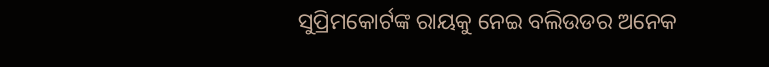ସୁପ୍ରିମକୋର୍ଟଙ୍କ ରାୟକୁ ନେଇ ବଲିଉଡର ଅନେକ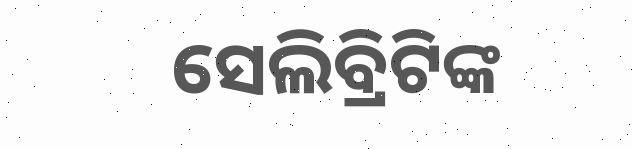ସେଲିବ୍ରିଟିଙ୍କ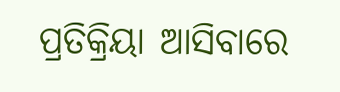ପ୍ରତିକ୍ରିୟା ଆସିବାରେ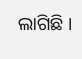ଲାଗିଛି ।